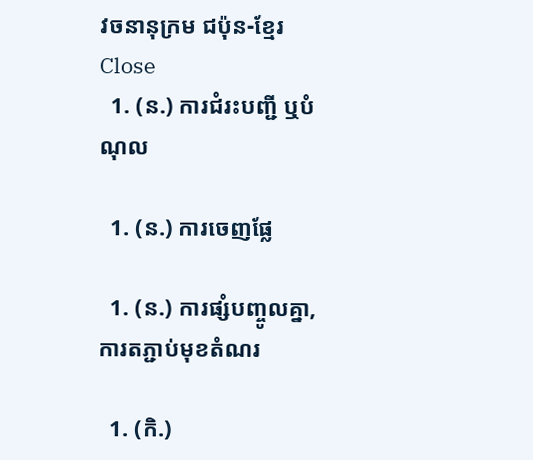វចនានុក្រម ជប៉ុន-ខ្មែរ Close
  1. (ន.) ការជំរះបញ្ជី ឬបំណុល

  1. (ន.) ការចេញផ្លែ

  1. (ន.) ការផ្សំបញ្ចូលគ្នា, ការតភ្ជាប់មុខតំណរ

  1. (កិ.)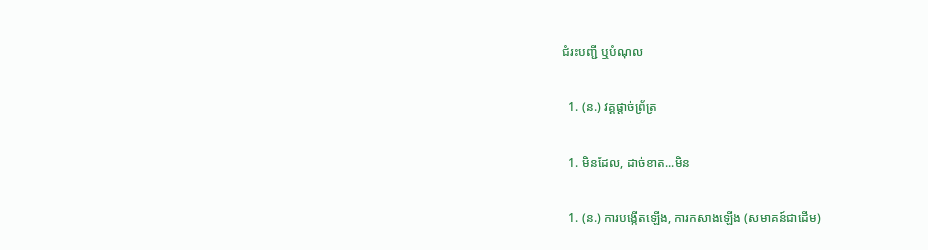ជំរះបញ្ជី ឬបំណុល

  1. (ន.) វគ្គផ្តាច់ព្រ័ត្រ

  1. មិនដែល, ដាច់ខាត...មិន

  1. (ន.) ការបង្កើតឡើង, ការកសាងឡើង (សមាគន៍ជាដើម)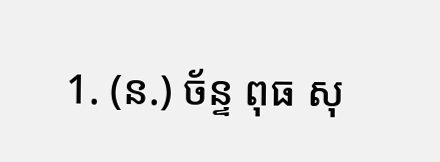1. (ន.) ច័ន្ទ ពុធ សុ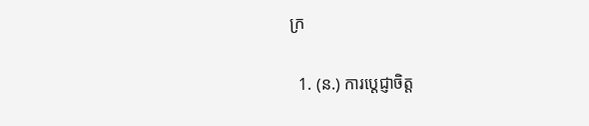ក្រ

  1. (ន.) ការប្តេជ្ញាចិត្ត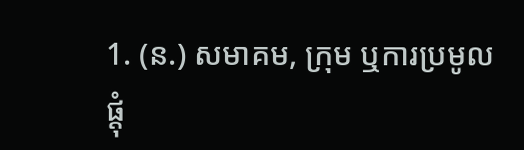1. (ន.) សមាគម, ក្រុម ឬការប្រមូលផ្តុំ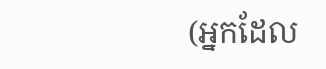(អ្នកដែល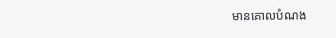មានគោលបំណង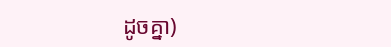ដូចគ្នា)